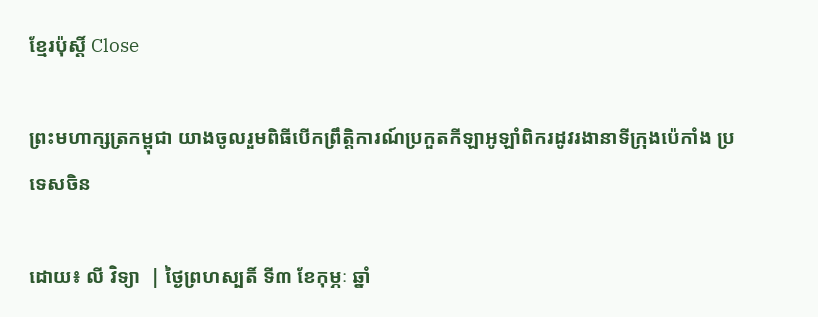ខ្មែរប៉ុស្ដិ៍ Close

ព្រះមហាក្សត្រកម្ពុជា យាងចូលរួមពិធីបើកព្រឹត្តិការណ៍ប្រកួតកីឡាអូឡាំពិករដូវរងានាទីក្រុងប៉េកាំង ប្រទេសចិន

ដោយ៖ លី វិទ្យា  | ថ្ងៃព្រហស្បតិ៍ ទី៣ ខែកុម្ភៈ ឆ្នាំ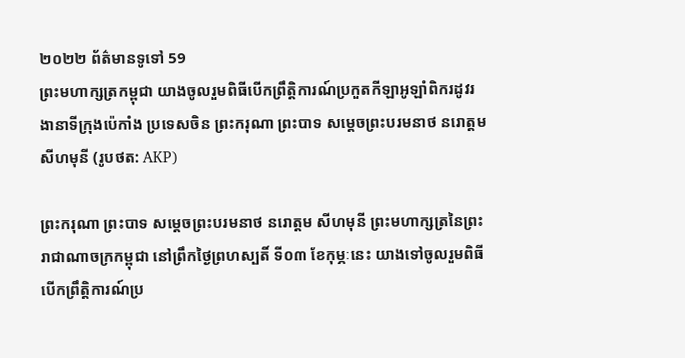២០២២ ព័ត៌មានទូទៅ 59
ព្រះមហាក្សត្រកម្ពុជា យាងចូលរួមពិធីបើកព្រឹត្តិការណ៍ប្រកួតកីឡាអូឡាំពិករដូវរងានាទីក្រុងប៉េកាំង ប្រទេសចិន ព្រះករុណា ព្រះបាទ សម្តេចព្រះបរមនាថ នរោត្តម សីហមុនី (រូបថត: AKP)

ព្រះករុណា ព្រះបាទ សម្តេចព្រះបរមនាថ នរោត្តម សីហមុនី ព្រះមហាក្សត្រនៃព្រះរាជាណាចក្រកម្ពុជា នៅព្រឹកថ្ងៃព្រហស្បតិ៍ ទី០៣ ខែកុម្ភៈនេះ យាងទៅចូលរួមពិធីបើកព្រឹត្តិការណ៍ប្រ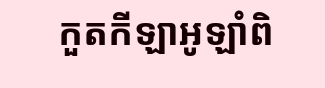កួតកីឡាអូឡាំពិ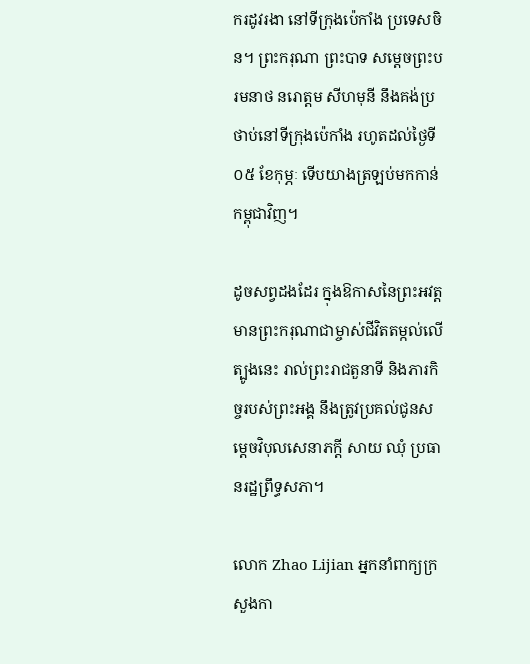ករដូវរងា នៅទីក្រុងប៉េកាំង ប្រទេសចិន។ ព្រះករុណា ព្រះបាទ សម្តេចព្រះបរមនាថ នរោត្តម សីហមុនី នឹងគង់ប្រថាប់នៅទីក្រុងប៉េកាំង រហូតដល់ថ្ងៃទី០៥ ខែកុម្ភៈ ទើបយាងត្រឡប់មកកាន់កម្ពុជាវិញ។

ដូចសព្វដងដែរ ក្នុងឱកាសនៃព្រះអវត្តមានព្រះករុណាជាម្ចាស់ជីវិតតម្កល់លើត្បូងនេះ រាល់ព្រះរាជតួនាទី និងភារកិច្ចរបស់ព្រះអង្គ នឹងត្រូវប្រគល់ជូនសម្តេចវិបុលសេនាភក្តី សាយ ឈុំ ប្រធានរដ្ឋព្រឹទ្ធសភា។

លោក Zhao Lijian អ្នកនាំពាក្យក្រសួងកា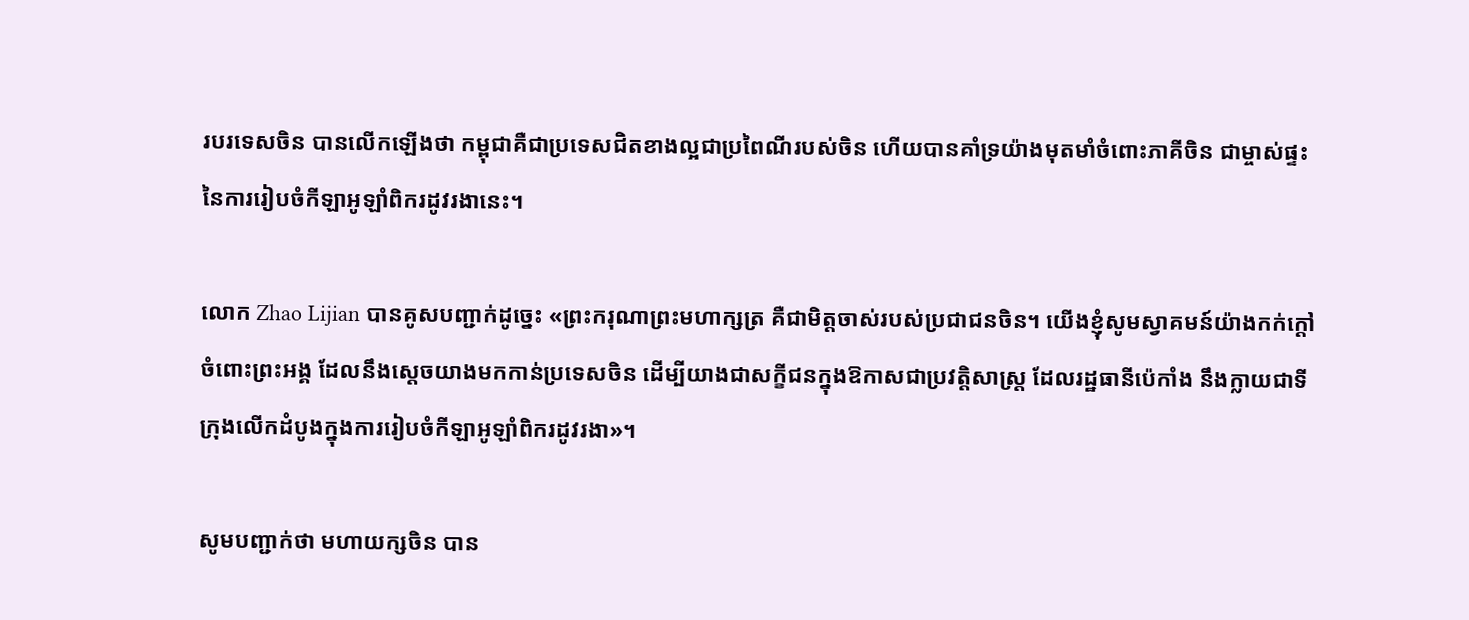របរទេសចិន បានលើកឡើងថា កម្ពុជាគឺជាប្រទេសជិតខាងល្អជាប្រពៃណីរបស់ចិន ហើយបានគាំទ្រយ៉ាងមុតមាំចំពោះភាគីចិន ជាម្ចាស់ផ្ទះនៃការរៀបចំកីឡាអូឡាំពិករដូវរងានេះ។

លោក Zhao Lijian បានគូសបញ្ជាក់ដូច្នេះ «ព្រះករុណាព្រះមហាក្សត្រ គឺជាមិត្តចាស់របស់ប្រជាជនចិន។ យើងខ្ញុំសូមស្វាគមន៍យ៉ាងកក់ក្ដៅចំពោះព្រះអង្គ ដែលនឹងស្ដេចយាងមកកាន់ប្រទេសចិន ដើម្បីយាងជាសក្ខីជនក្នុងឱកាសជាប្រវត្តិសាស្ត្រ ដែលរដ្ឋធានីប៉េកាំង នឹងក្លាយជាទីក្រុងលើកដំបូងក្នុងការរៀបចំកីឡាអូឡាំពិករដូវរងា»។

សូមបញ្ជាក់ថា មហាយក្សចិន បាន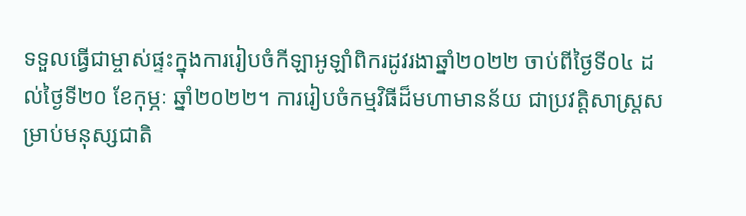ទទួលធ្វើជាម្ចាស់ផ្ទះក្នុងការរៀបចំកីឡាអូឡាំពិករដូវរងាឆ្នាំ២០២២ ចាប់ពីថ្ងៃទី០៤ ដល់ថ្ងៃទី២០ ខែកុម្ភៈ ឆ្នាំ២០២២។ ការរៀបចំកម្មវិធីដ៏មហាមានន័យ ជាប្រវត្តិសាស្រ្តសម្រាប់មនុស្សជាតិ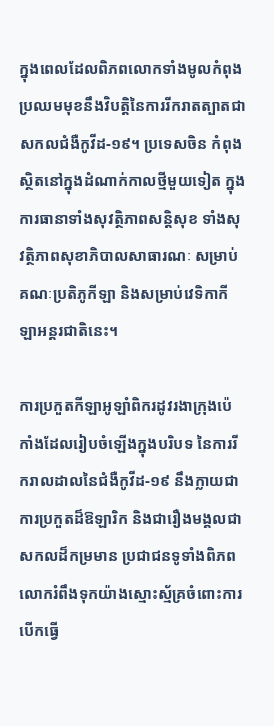ក្នុងពេលដែលពិភពលោកទាំងមូលកំពុងប្រឈមមុខនឹងវិបត្តិនៃការរីករាតត្បាតជាសកលជំងឺកូវីដ-១៩។ ប្រទេសចិន កំពុងស្ថិតនៅក្នុងដំណាក់កាលថ្មីមួយទៀត ក្នុងការធានាទាំងសុវត្ថិភាពសន្តិសុខ ទាំងសុវត្ថិភាពសុខាភិបាលសាធារណៈ សម្រាប់គណៈប្រតិភូកីឡា និងសម្រាប់វេទិកាកីឡាអន្តរជាតិនេះ។

ការប្រកួតកីឡាអូឡាំពិករដូវរងាក្រុងប៉េកាំងដែលរៀបចំឡើងក្នុងបរិបទ នៃការរីករាលដាលនៃជំងឺកូវីដ-១៩ នឹងក្លាយជាការប្រកួតដ៏ឱឡារិក និងជារឿងមង្គលជាសកលដ៏កម្រមាន ប្រជាជនទូទាំងពិភពលោករំពឹងទុកយ៉ាងស្មោះស្ម័គ្រចំពោះការបើកធ្វើ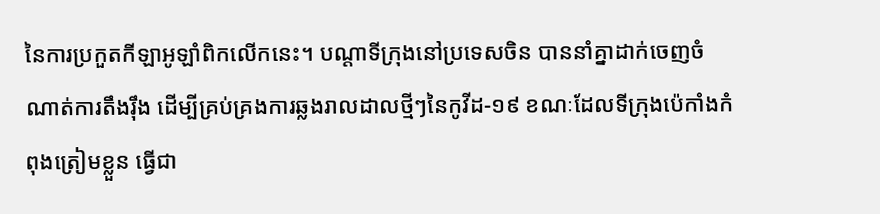នៃការប្រកួតកីឡាអូឡាំពិកលើកនេះ។ បណ្តាទីក្រុងនៅប្រទេសចិន បាននាំគ្នាដាក់ចេញចំណាត់ការតឹងរ៉ឹង ដើម្បីគ្រប់គ្រងការឆ្លងរាលដាលថ្មីៗនៃកូវីដ-១៩ ខណៈដែលទីក្រុងប៉េកាំងកំពុងត្រៀមខ្លួន ធ្វើជា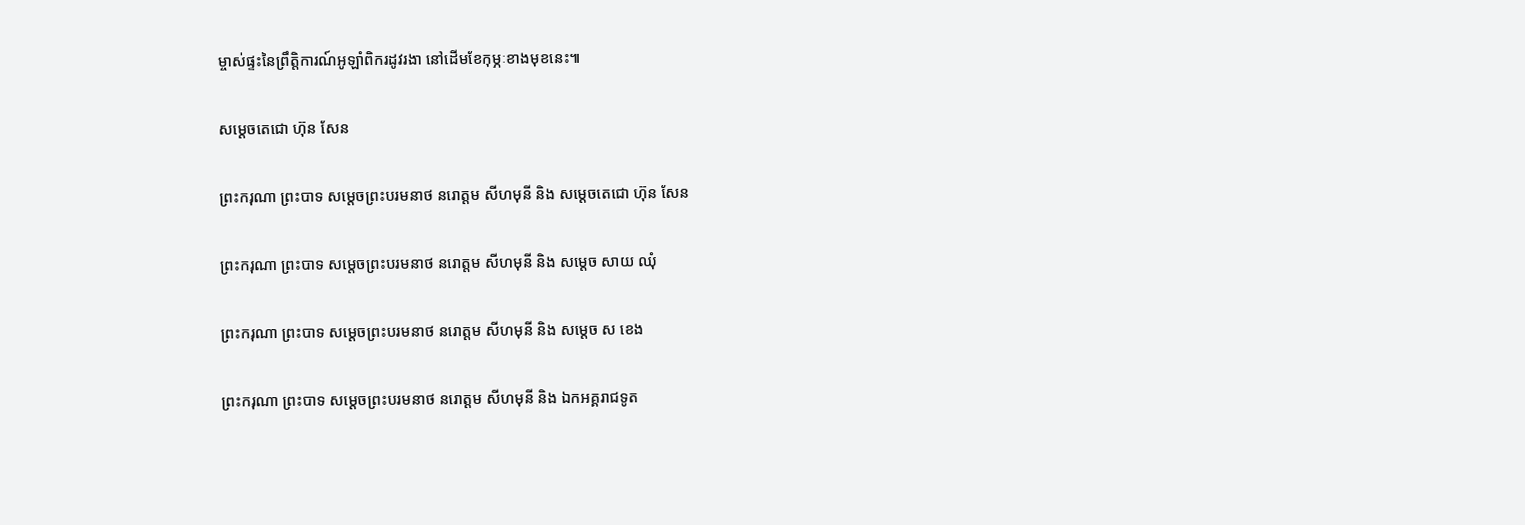ម្ចាស់ផ្ទះនៃព្រឹត្តិការណ៍អូឡាំពិករដូវរងា នៅដើមខែកុម្ភៈខាងមុខនេះ៕

សម្ដេចតេជោ ហ៊ុន សែន

ព្រះករុណា ព្រះបាទ សម្តេចព្រះបរមនាថ នរោត្តម សីហមុនី និង សម្ដេចតេជោ ហ៊ុន សែន

ព្រះករុណា ព្រះបាទ សម្តេចព្រះបរមនាថ នរោត្តម សីហមុនី និង សម្ដេច សាយ ឈុំ

ព្រះករុណា ព្រះបាទ សម្តេចព្រះបរមនាថ នរោត្តម សីហមុនី និង សម្ដេច ស ខេង

ព្រះករុណា ព្រះបាទ សម្តេចព្រះបរមនាថ នរោត្តម សីហមុនី និង ឯកអគ្គរាជទូត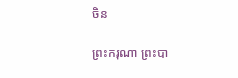ចិន

ព្រះករុណា ព្រះបា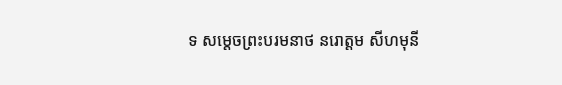ទ សម្តេចព្រះបរមនាថ នរោត្តម សីហមុនី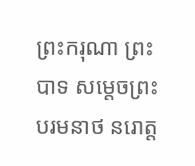ព្រះករុណា ព្រះបាទ សម្តេចព្រះបរមនាថ នរោត្ត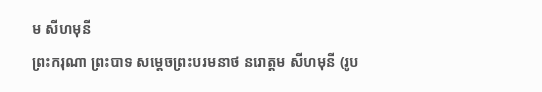ម សីហមុនី
ព្រះករុណា ព្រះបាទ សម្តេចព្រះបរមនាថ នរោត្តម សីហមុនី (រូប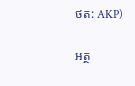ថត: AKP)

អត្ថ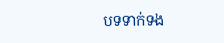បទទាក់ទង